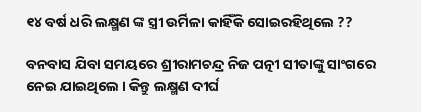୧୪ ବର୍ଷ ଧରି ଲକ୍ଷ୍ମଣ ଙ୍କ ସ୍ତ୍ରୀ ଉର୍ମିଳା କାହିଁକି ସୋଇରହିଥିଲେ ??

ବନବାସ ଯିବା ସମୟରେ ଶ୍ରୀରାମଚନ୍ଦ୍ର ନିଜ ପତ୍ନୀ ସୀତାଙ୍କୁ ସାଂଗରେ ନେଇ ଯାଇଥିଲେ । କିନ୍ତୁ ଲକ୍ଷ୍ମଣ ଦୀର୍ଘ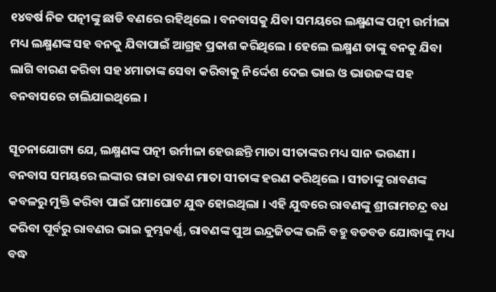୧୪ବର୍ଷ ନିଜ ପତ୍ନୀଙ୍କୁ ଛାଡି ବଣରେ ରହିଥିଲେ । ବନବାସକୁ ଯିବା ସମୟରେ ଲକ୍ଷ୍ମଣଙ୍କ ପତ୍ନୀ ଉର୍ମୀଳା ମଧ୍ୟ ଲକ୍ଷ୍ମଣଙ୍କ ସହ ବନକୁ ଯିବାପାଇଁ ଆଗ୍ରହ ପ୍ରକାଶ କରିଥିଲେ । ହେଲେ ଲକ୍ଷ୍ମଣ ତାଙ୍କୁ ବନକୁ ଯିବା ଲାଗି ବାରଣ କରିବା ସହ ୪ମାତାଙ୍କ ସେବା କରିବାକୁ ନିର୍ଦ୍ଦେଶ ଦେଇ ଭାଇ ଓ ଭାଉଜଙ୍କ ସହ ବନବାସରେ ଚାଲିଯାଇଥିଲେ ।

ସୂଚନାଯୋଗ୍ୟ ଯେ, ଲକ୍ଷ୍ମଣଙ୍କ ପତ୍ନୀ ଉର୍ମୀଳା ହେଉଛନ୍ତି ମାତା ସୀତାଙ୍କର ମଧ୍ୟ ସାନ ଭଉଣୀ । ବନବାସ ସମୟରେ ଲଙ୍କାର ରାଜା ରାବଣ ମାତା ସୀତାଙ୍କ ହରଣ କରିଥିଲେ । ସୀତାଙ୍କୁ ରାବଣଙ୍କ କବଳରୁ ମୁକ୍ତି କରିବା ପାଇଁ ଘମାଘୋଟ ଯୁଦ୍ଧ ହୋଇଥିଲା । ଏହି ଯୁଦ୍ଧରେ ରାବଣଙ୍କୁ ଶ୍ରୀରାମଚନ୍ଦ୍ର ବଧ କରିବା ପୂର୍ବରୁ ରାବଣର ଭାଇ କୁମ୍ଭକର୍ଣ୍ଣ, ରାବଣଙ୍କ ପୁଅ ଇନ୍ଦ୍ରଜିତଙ୍କ ଭଳି ବହୁ ବଡବଡ ଯୋଦ୍ଧାଙ୍କୁ ମଧ୍ୟ ବଦ୍ଧ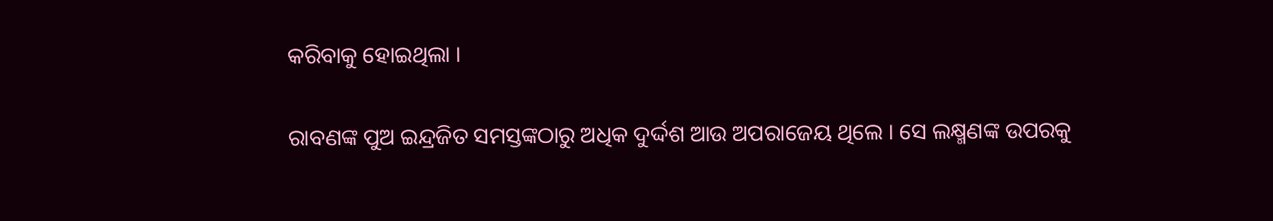କରିବାକୁ ହୋଇଥିଲା ।

ରାବଣଙ୍କ ପୁଅ ଇନ୍ଦ୍ରଜିତ ସମସ୍ତଙ୍କଠାରୁ ଅଧିକ ଦୁର୍ଦ୍ଦଶ ଆଉ ଅପରାଜେୟ ଥିଲେ । ସେ ଲକ୍ଷ୍ମଣଙ୍କ ଉପରକୁ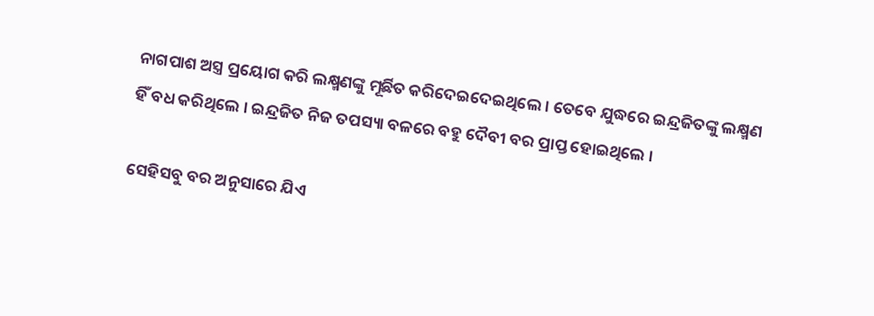ନାଗପାଶ ଅସ୍ତ୍ର ପ୍ରୟୋଗ କରି ଲକ୍ଷ୍ମଣଙ୍କୁ ମୂର୍ଛିତ କରିଦେଇଦେଇଥିଲେ । ତେବେ ଯୁଦ୍ଧରେ ଇନ୍ଦ୍ରଜିତଙ୍କୁ ଲକ୍ଷ୍ମଣ ହିଁ ବଧ କରିଥିଲେ । ଇନ୍ଦ୍ରଜିତ ନିଜ ତପସ୍ୟା ବଳରେ ବହୁ ଦୈବୀ ବର ପ୍ରାପ୍ତ ହୋଇଥିଲେ ।

ସେହିସବୁ ବର ଅନୁସାରେ ଯିଏ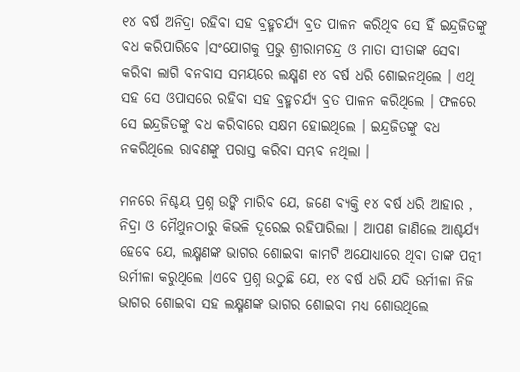୧୪ ବର୍ଷ ଅନିଦ୍ରା ରହିବା ସହ ବ୍ରହ୍ମଚର୍ଯ୍ୟ ବ୍ରତ ପାଳନ କରିଥିବ ସେ ହିଁ ଇନ୍ଦ୍ରଜିତଙ୍କୁ ବଧ କରିପାରିବେ ।ସଂଯୋଗକୁ ପ୍ରଭୁ ଶ୍ରୀରାମଚନ୍ଦ୍ର ଓ ମାତା ସୀତାଙ୍କ ସେବା କରିବା ଲାଗି ବନବାସ ସମୟରେ ଲକ୍ଷ୍ମଣ ୧୪ ବର୍ଷ ଧରି ଶୋଇନଥିଲେ । ଏଥି ସହ ସେ ଓପାସରେ ରହିବା ସହ ବ୍ରହ୍ମଚର୍ଯ୍ୟ ବ୍ରତ ପାଳନ କରିଥିଲେ । ଫଳରେ ସେ ଇନ୍ଦ୍ରଜିତଙ୍କୁ ବଧ କରିବାରେ ସକ୍ଷମ ହୋଇଥିଲେ । ଇନ୍ଦ୍ରଜିତଙ୍କୁ ବଧ ନକରିଥିଲେ ରାବଣଙ୍କୁ ପରାସ୍ତ କରିବା ସମ୍ଭବ ନଥିଲା ।

ମନରେ ନିଶ୍ଚୟ ପ୍ରଶ୍ନ ଉଙ୍କି ମାରିବ ଯେ, ଜଣେ ବ୍ୟକ୍ତି ୧୪ ବର୍ଷ ଧରି ଆହାର , ନିଦ୍ରା ଓ ମୈଥୁନଠାରୁ କିଭଳି ଦୂରେଇ ରହିପାରିଲା । ଆପଣ ଜାଣିଲେ ଆଶ୍ଚର୍ଯ୍ୟ ହେବେ ଯେ, ଲକ୍ଷ୍ମଣଙ୍କ ଭାଗର ଶୋଇବା କାମଟି ଅଯୋଧ୍ୟାରେ ଥିବା ତାଙ୍କ ପତ୍ନୀ ଉର୍ମୀଳା କରୁଥିଲେ ।ଏବେ ପ୍ରଶ୍ନ ଉଠୁଛି ଯେ, ୧୪ ବର୍ଷ ଧରି ଯଦି ଉର୍ମୀଳା ନିଜ ଭାଗର ଶୋଇବା ସହ ଲକ୍ଷ୍ମଣଙ୍କ ଭାଗର ଶୋଇବା ମଧ୍ୟ ଶୋଉଥିଲେ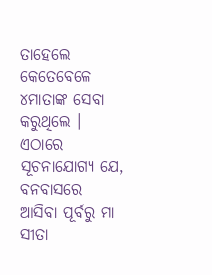ତାହେଲେ କେତେବେଳେ ୪ମାତାଙ୍କ ସେବା କରୁଥିଲେ । ଏଠାରେ ସୂଚନାଯୋଗ୍ୟ ଯେ, ବନବାସରେ ଆସିବା ପୂର୍ବରୁ ମା ସୀତା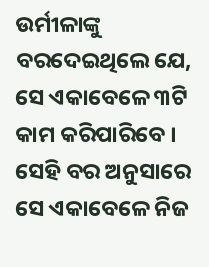ଉର୍ମୀଳାଙ୍କୁ ବରଦେଇଥିଲେ ଯେ, ସେ ଏକାବେଳେ ୩ଟି କାମ କରିପାରିବେ । ସେହି ବର ଅନୁସାରେ ସେ ଏକାବେଳେ ନିଜ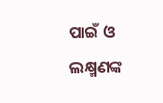ପାଇଁ ଓ ଲକ୍ଷ୍ମଣଙ୍କ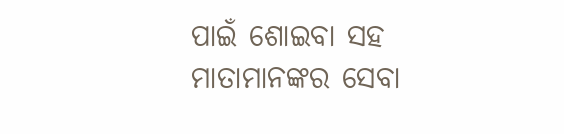ପାଇଁ ଶୋଇବା ସହ ମାତାମାନଙ୍କର ସେବା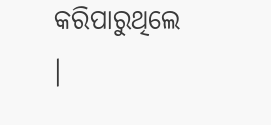କରିପାରୁଥିଲେ ।